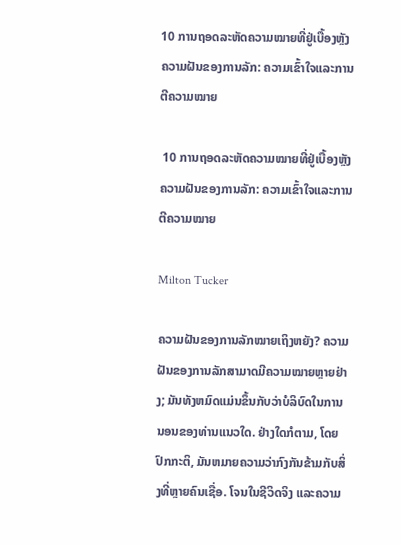10 ການຖອດລະຫັດຄວາມໝາຍທີ່ຢູ່ເບື້ອງຫຼັງຄວາມຝັນຂອງການລັກ: ຄວາມເຂົ້າໃຈແລະການຕີຄວາມໝາຍ

 10 ການຖອດລະຫັດຄວາມໝາຍທີ່ຢູ່ເບື້ອງຫຼັງຄວາມຝັນຂອງການລັກ: ຄວາມເຂົ້າໃຈແລະການຕີຄວາມໝາຍ

Milton Tucker

ຄວາມຝັນຂອງການລັກໝາຍເຖິງຫຍັງ? ຄວາມຝັນຂອງການລັກສາມາດມີຄວາມໝາຍຫຼາຍຢ່າງ; ມັນທັງຫມົດແມ່ນຂຶ້ນກັບວ່າບໍລິບົດໃນການນອນຂອງທ່ານແນວໃດ. ຢ່າງໃດກໍຕາມ, ໂດຍປົກກະຕິ, ມັນຫມາຍຄວາມວ່າກົງກັນຂ້າມກັບສິ່ງທີ່ຫຼາຍຄົນເຊື່ອ. ໂຈນໃນຊີວິດຈິງ ແລະຄວາມ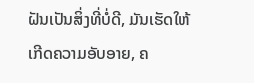ຝັນເປັນສິ່ງທີ່ບໍ່ດີ, ມັນເຮັດໃຫ້ເກີດຄວາມອັບອາຍ, ຄ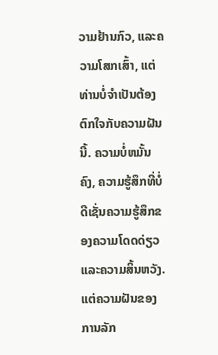ວາມຢ້ານກົວ, ແລະຄວາມໂສກເສົ້າ, ແຕ່ທ່ານບໍ່ຈໍາເປັນຕ້ອງຕົກໃຈກັບຄວາມຝັນນີ້. ຄວາມບໍ່ຫມັ້ນຄົງ, ຄວາມຮູ້ສຶກທີ່ບໍ່ດີເຊັ່ນຄວາມຮູ້ສຶກຂອງຄວາມໂດດດ່ຽວແລະຄວາມສິ້ນຫວັງ. ແຕ່ຄວາມຝັນຂອງການລັກ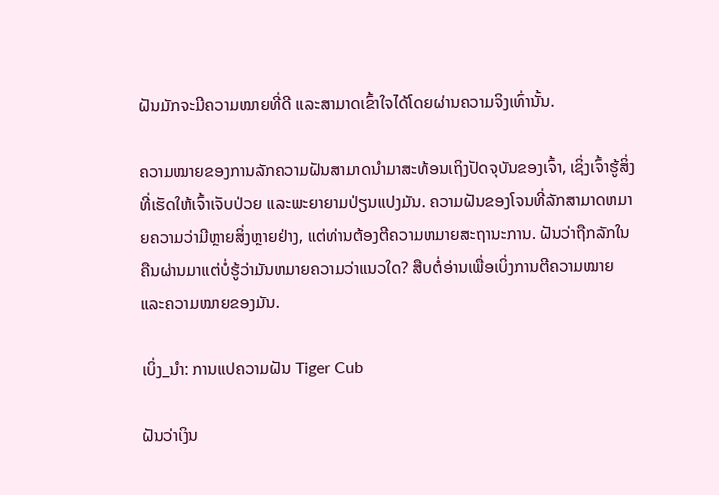ຝັນມັກຈະມີຄວາມໝາຍທີ່ດີ ແລະສາມາດເຂົ້າໃຈໄດ້ໂດຍຜ່ານຄວາມຈິງເທົ່ານັ້ນ.

ຄວາມໝາຍຂອງການລັກຄວາມຝັນສາມາດນຳມາສະທ້ອນເຖິງປັດຈຸບັນຂອງເຈົ້າ, ເຊິ່ງເຈົ້າຮູ້ສິ່ງທີ່ເຮັດໃຫ້ເຈົ້າເຈັບປ່ວຍ ແລະພະຍາຍາມປ່ຽນແປງມັນ. ຄວາມຝັນຂອງໂຈນທີ່ລັກສາມາດຫມາຍຄວາມວ່າມີຫຼາຍສິ່ງຫຼາຍຢ່າງ, ແຕ່ທ່ານຕ້ອງຕີຄວາມຫມາຍສະຖານະການ. ຝັນວ່າຖືກລັກໃນຄືນຜ່ານມາແຕ່ບໍ່ຮູ້ວ່າມັນຫມາຍຄວາມວ່າແນວໃດ? ສືບຕໍ່ອ່ານເພື່ອເບິ່ງການຕີຄວາມໝາຍແລະຄວາມໝາຍຂອງມັນ.

ເບິ່ງ_ນຳ: ການແປຄວາມຝັນ Tiger Cub

ຝັນວ່າເງິນ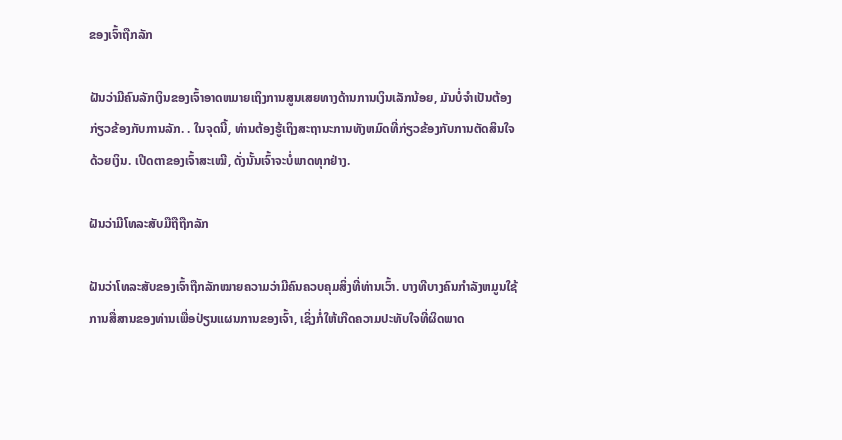ຂອງເຈົ້າຖືກລັກ

ຝັນວ່າມີຄົນລັກເງິນຂອງເຈົ້າອາດຫມາຍເຖິງການສູນເສຍທາງດ້ານການເງິນເລັກນ້ອຍ, ມັນບໍ່ຈໍາເປັນຕ້ອງກ່ຽວຂ້ອງກັບການລັກ. . ໃນຈຸດນີ້, ທ່ານຕ້ອງຮູ້ເຖິງສະຖານະການທັງຫມົດທີ່ກ່ຽວຂ້ອງກັບການຕັດສິນໃຈດ້ວຍເງິນ. ເປີດຕາຂອງເຈົ້າສະເໝີ, ດັ່ງນັ້ນເຈົ້າຈະບໍ່ພາດທຸກຢ່າງ.

ຝັນວ່າມີໂທລະສັບມືຖືຖືກລັກ

ຝັນວ່າໂທລະສັບຂອງເຈົ້າຖືກລັກໝາຍຄວາມວ່າມີຄົນຄວບຄຸມສິ່ງທີ່ທ່ານເວົ້າ. ບາງທີບາງຄົນກໍາລັງຫມູນໃຊ້ການສື່ສານຂອງທ່ານເພື່ອປ່ຽນແຜນການຂອງເຈົ້າ, ເຊິ່ງກໍ່ໃຫ້ເກີດຄວາມປະທັບໃຈທີ່ຜິດພາດ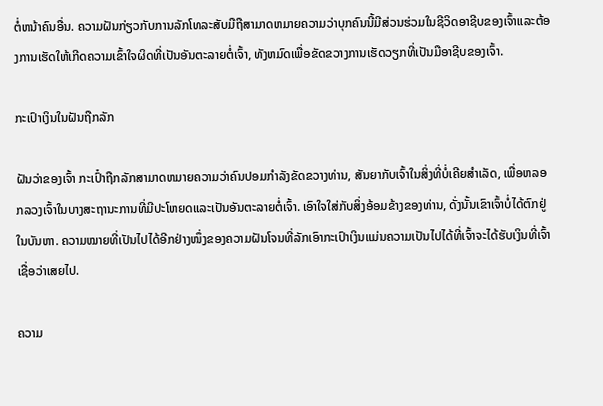ຕໍ່ຫນ້າຄົນອື່ນ. ຄວາມຝັນກ່ຽວກັບການລັກໂທລະສັບມືຖືສາມາດຫມາຍຄວາມວ່າບຸກຄົນນີ້ມີສ່ວນຮ່ວມໃນຊີວິດອາຊີບຂອງເຈົ້າແລະຕ້ອງການເຮັດໃຫ້ເກີດຄວາມເຂົ້າໃຈຜິດທີ່ເປັນອັນຕະລາຍຕໍ່ເຈົ້າ, ທັງຫມົດເພື່ອຂັດຂວາງການເຮັດວຽກທີ່ເປັນມືອາຊີບຂອງເຈົ້າ.

ກະເປົາເງິນໃນຝັນຖືກລັກ

ຝັນວ່າຂອງເຈົ້າ ກະເປົ໋າຖືກລັກສາມາດຫມາຍຄວາມວ່າຄົນປອມກໍາລັງຂັດຂວາງທ່ານ, ສັນຍາກັບເຈົ້າໃນສິ່ງທີ່ບໍ່ເຄີຍສໍາເລັດ, ເພື່ອຫລອກລວງເຈົ້າໃນບາງສະຖານະການທີ່ມີປະໂຫຍດແລະເປັນອັນຕະລາຍຕໍ່ເຈົ້າ. ເອົາໃຈໃສ່ກັບສິ່ງອ້ອມຂ້າງຂອງທ່ານ, ດັ່ງນັ້ນເຂົາເຈົ້າບໍ່ໄດ້ຕົກຢູ່ໃນບັນຫາ. ຄວາມໝາຍທີ່ເປັນໄປໄດ້ອີກຢ່າງໜຶ່ງຂອງຄວາມຝັນໂຈນທີ່ລັກເອົາກະເປົາເງິນແມ່ນຄວາມເປັນໄປໄດ້ທີ່ເຈົ້າຈະໄດ້ຮັບເງິນທີ່ເຈົ້າເຊື່ອວ່າເສຍໄປ.

ຄວາມ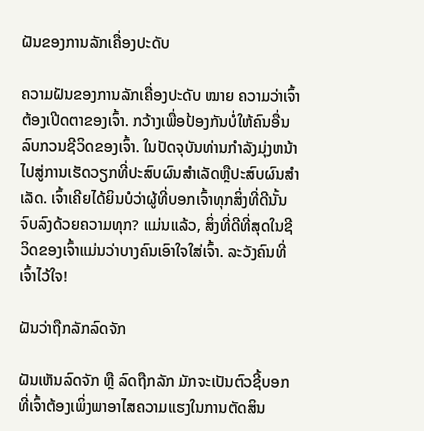ຝັນຂອງການລັກເຄື່ອງປະດັບ

ຄວາມຝັນຂອງການລັກເຄື່ອງປະດັບ ໝາຍ ຄວາມວ່າເຈົ້າຕ້ອງເປີດຕາຂອງເຈົ້າ. ກວ້າງເພື່ອປ້ອງກັນບໍ່ໃຫ້ຄົນອື່ນລົບກວນຊີວິດຂອງເຈົ້າ. ໃນປັດຈຸບັນທ່ານກໍາລັງມຸ່ງຫນ້າໄປສູ່ການເຮັດວຽກທີ່ປະສົບຜົນສໍາເລັດຫຼືປະສົບຜົນສໍາເລັດ. ເຈົ້າເຄີຍໄດ້ຍິນບໍວ່າຜູ້ທີ່ບອກເຈົ້າທຸກສິ່ງທີ່ດີນັ້ນຈົບລົງດ້ວຍຄວາມທຸກ? ແມ່ນແລ້ວ, ສິ່ງທີ່ດີທີ່ສຸດໃນຊີວິດຂອງເຈົ້າແມ່ນວ່າບາງຄົນເອົາໃຈໃສ່ເຈົ້າ. ລະວັງຄົນທີ່ເຈົ້າໄວ້ໃຈ!

ຝັນວ່າຖືກລັກລົດຈັກ

ຝັນເຫັນລົດຈັກ ຫຼື ລົດຖືກລັກ ມັກຈະເປັນຕົວຊີ້ບອກທີ່ເຈົ້າຕ້ອງເພິ່ງພາອາໄສຄວາມແຮງໃນການຕັດສິນ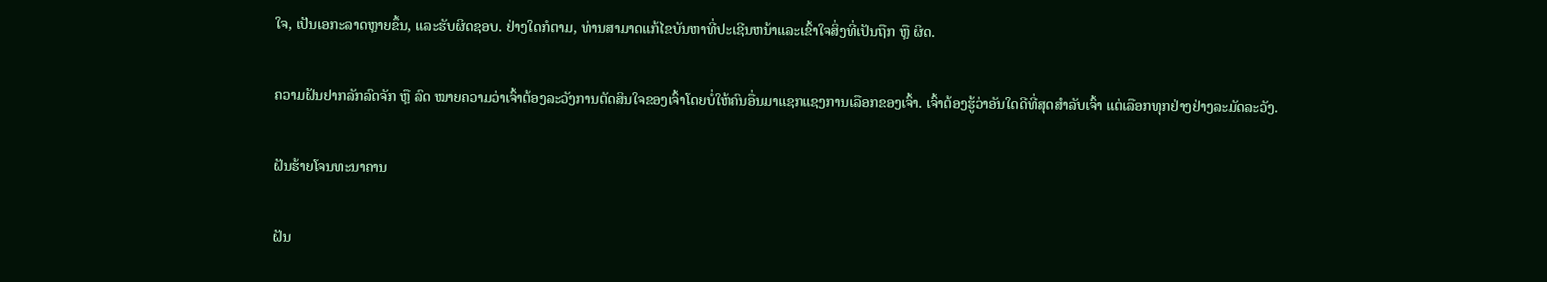ໃຈ, ເປັນເອກະລາດຫຼາຍຂຶ້ນ, ແລະຮັບຜິດຊອບ. ຢ່າງໃດກໍຕາມ, ທ່ານສາມາດແກ້ໄຂບັນຫາທີ່ປະເຊີນຫນ້າແລະເຂົ້າໃຈສິ່ງທີ່ເປັນຖືກ ຫຼື ຜິດ.

ຄວາມຝັນຢາກລັກລົດຈັກ ຫຼື ລົດ ໝາຍຄວາມວ່າເຈົ້າຕ້ອງລະວັງການຕັດສິນໃຈຂອງເຈົ້າໂດຍບໍ່ໃຫ້ຄົນອື່ນມາແຊກແຊງການເລືອກຂອງເຈົ້າ. ເຈົ້າຕ້ອງຮູ້ວ່າອັນໃດດີທີ່ສຸດສຳລັບເຈົ້າ ແຕ່ເລືອກທຸກຢ່າງຢ່າງລະມັດລະວັງ.

ຝັນຮ້າຍໂຈນທະນາຄານ

ຝັນ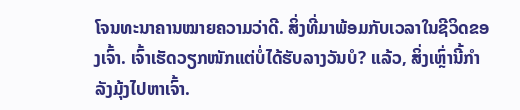ໂຈນທະນາຄານໝາຍຄວາມວ່າດີ. ສິ່ງທີ່ມາພ້ອມກັບເວລາໃນຊີວິດຂອງເຈົ້າ. ເຈົ້າເຮັດວຽກໜັກແຕ່ບໍ່ໄດ້ຮັບລາງວັນບໍ? ແລ້ວ, ສິ່ງເຫຼົ່ານີ້ກໍາລັງມຸ້ງໄປຫາເຈົ້າ.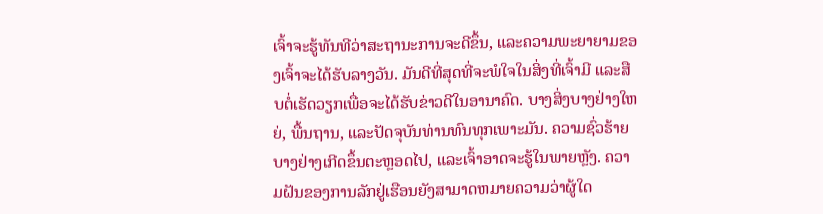ເຈົ້າຈະຮູ້ທັນທີວ່າສະຖານະການຈະດີຂຶ້ນ, ແລະຄວາມພະຍາຍາມຂອງເຈົ້າຈະໄດ້ຮັບລາງວັນ. ມັນດີທີ່ສຸດທີ່ຈະພໍໃຈໃນສິ່ງທີ່ເຈົ້າມີ ແລະສືບຕໍ່ເຮັດວຽກເພື່ອຈະໄດ້ຮັບຂ່າວດີໃນອານາຄົດ. ບາງສິ່ງບາງຢ່າງໃຫຍ່, ພື້ນຖານ, ແລະປັດຈຸບັນທ່ານທົນທຸກເພາະມັນ. ຄວາມຊົ່ວຮ້າຍບາງຢ່າງເກີດຂຶ້ນຕະຫຼອດໄປ, ແລະເຈົ້າອາດຈະຮູ້ໃນພາຍຫຼັງ. ຄວາມຝັນຂອງການລັກຢູ່ເຮືອນຍັງສາມາດຫມາຍຄວາມວ່າຜູ້ໃດ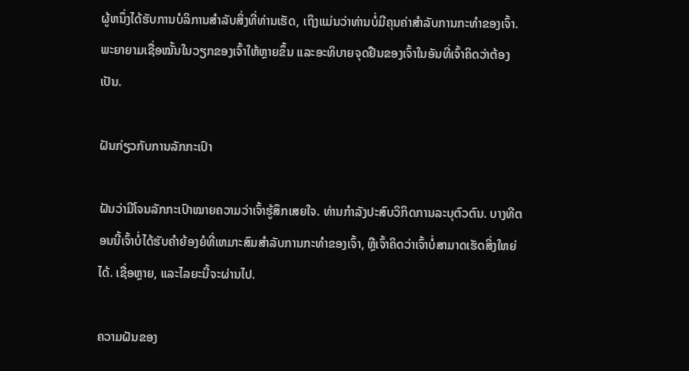ຜູ້ຫນຶ່ງໄດ້ຮັບການບໍລິການສໍາລັບສິ່ງທີ່ທ່ານເຮັດ, ເຖິງແມ່ນວ່າທ່ານບໍ່ມີຄຸນຄ່າສໍາລັບການກະທໍາຂອງເຈົ້າ. ພະຍາຍາມເຊື່ອໝັ້ນໃນວຽກຂອງເຈົ້າໃຫ້ຫຼາຍຂຶ້ນ ແລະອະທິບາຍຈຸດຢືນຂອງເຈົ້າໃນອັນທີ່ເຈົ້າຄິດວ່າຕ້ອງເປັນ.

ຝັນກ່ຽວກັບການລັກກະເປົາ

ຝັນວ່າມີໂຈນລັກກະເປົາໝາຍຄວາມວ່າເຈົ້າຮູ້ສຶກເສຍໃຈ. ທ່ານກຳລັງປະສົບວິກິດການລະບຸຕົວຕົນ. ບາງທີຕອນນີ້ເຈົ້າບໍ່ໄດ້ຮັບຄໍາຍ້ອງຍໍທີ່ເຫມາະສົມສໍາລັບການກະທໍາຂອງເຈົ້າ, ຫຼືເຈົ້າຄິດວ່າເຈົ້າບໍ່ສາມາດເຮັດສິ່ງໃຫຍ່ໄດ້. ເຊື່ອຫຼາຍ, ແລະໄລຍະນີ້ຈະຜ່ານໄປ.

ຄວາມຝັນຂອງ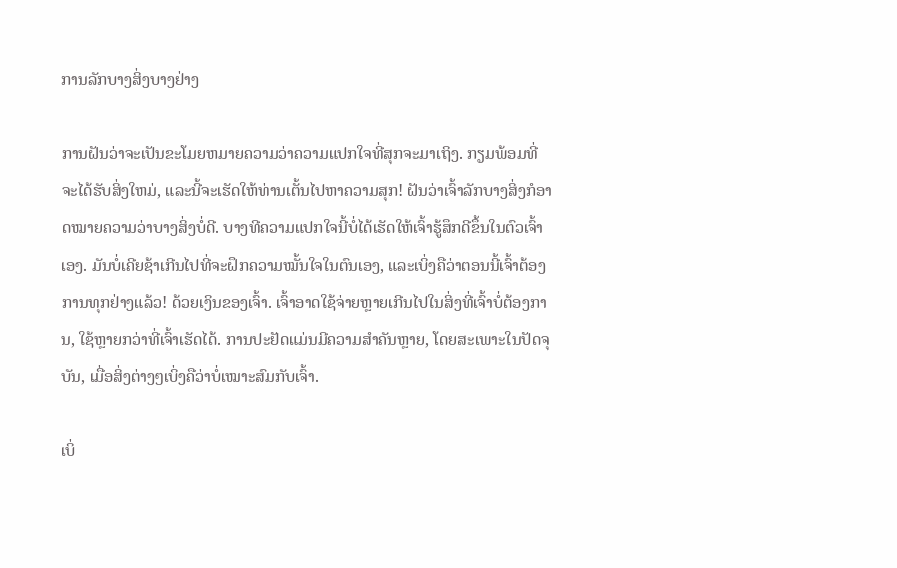ການລັກບາງສິ່ງບາງຢ່າງ

ການຝັນວ່າຈະເປັນຂະໂມຍຫມາຍຄວາມວ່າຄວາມແປກໃຈທີ່ສຸກຈະມາເຖິງ. ກຽມພ້ອມທີ່ຈະໄດ້ຮັບສິ່ງໃຫມ່, ແລະນີ້ຈະເຮັດໃຫ້ທ່ານເຕັ້ນໄປຫາຄວາມສຸກ! ຝັນວ່າເຈົ້າລັກບາງສິ່ງກໍອາດໝາຍຄວາມວ່າບາງສິ່ງບໍ່ດີ. ບາງທີຄວາມແປກໃຈນີ້ບໍ່ໄດ້ເຮັດໃຫ້ເຈົ້າຮູ້ສຶກດີຂຶ້ນໃນຕົວເຈົ້າເອງ. ມັນບໍ່ເຄີຍຊ້າເກີນໄປທີ່ຈະຝຶກຄວາມໝັ້ນໃຈໃນຕົນເອງ, ແລະເບິ່ງຄືວ່າຕອນນີ້ເຈົ້າຕ້ອງການທຸກຢ່າງແລ້ວ! ດ້ວຍເງິນຂອງເຈົ້າ. ເຈົ້າອາດໃຊ້ຈ່າຍຫຼາຍເກີນໄປໃນສິ່ງທີ່ເຈົ້າບໍ່ຕ້ອງການ, ໃຊ້ຫຼາຍກວ່າທີ່ເຈົ້າເຮັດໄດ້. ການປະຢັດແມ່ນມີຄວາມສຳຄັນຫຼາຍ, ໂດຍສະເພາະໃນປັດຈຸບັນ, ເມື່ອສິ່ງຕ່າງໆເບິ່ງຄືວ່າບໍ່ເໝາະສົມກັບເຈົ້າ.

ເບິ່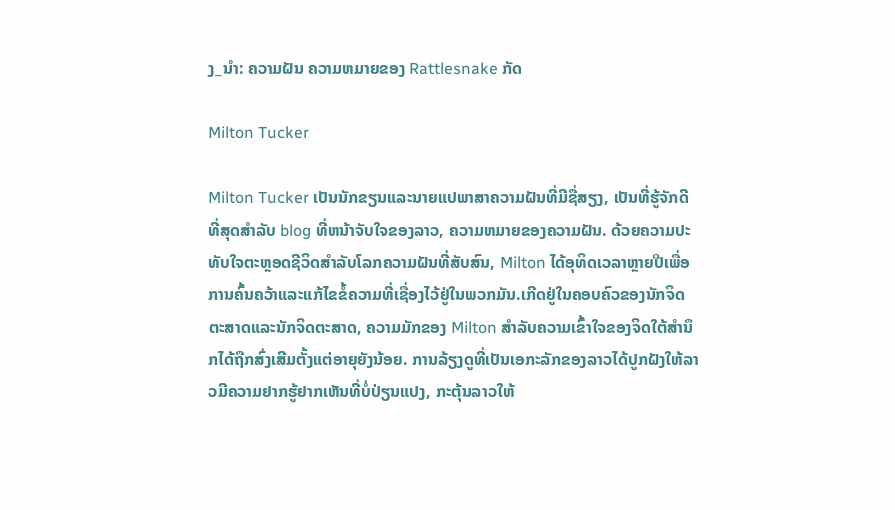ງ_ນຳ: ຄວາມຝັນ ຄວາມຫມາຍຂອງ Rattlesnake ກັດ

Milton Tucker

Milton Tucker ເປັນນັກຂຽນແລະນາຍແປພາສາຄວາມຝັນທີ່ມີຊື່ສຽງ, ເປັນທີ່ຮູ້ຈັກດີທີ່ສຸດສໍາລັບ blog ທີ່ຫນ້າຈັບໃຈຂອງລາວ, ຄວາມຫມາຍຂອງຄວາມຝັນ. ດ້ວຍຄວາມປະທັບໃຈຕະຫຼອດຊີວິດສໍາລັບໂລກຄວາມຝັນທີ່ສັບສົນ, Milton ໄດ້ອຸທິດເວລາຫຼາຍປີເພື່ອການຄົ້ນຄວ້າແລະແກ້ໄຂຂໍ້ຄວາມທີ່ເຊື່ອງໄວ້ຢູ່ໃນພວກມັນ.ເກີດຢູ່ໃນຄອບຄົວຂອງນັກຈິດຕະສາດແລະນັກຈິດຕະສາດ, ຄວາມມັກຂອງ Milton ສໍາລັບຄວາມເຂົ້າໃຈຂອງຈິດໃຕ້ສໍານຶກໄດ້ຖືກສົ່ງເສີມຕັ້ງແຕ່ອາຍຸຍັງນ້ອຍ. ການລ້ຽງດູທີ່ເປັນເອກະລັກຂອງລາວໄດ້ປູກຝັງໃຫ້ລາວມີຄວາມຢາກຮູ້ຢາກເຫັນທີ່ບໍ່ປ່ຽນແປງ, ກະຕຸ້ນລາວໃຫ້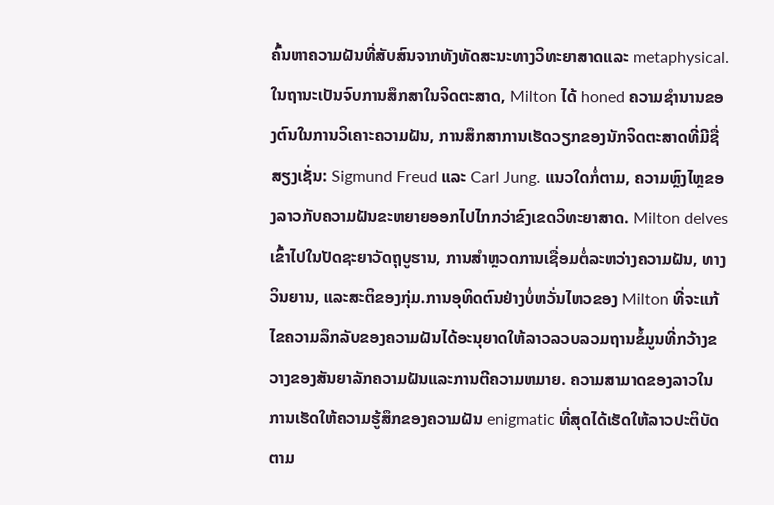ຄົ້ນຫາຄວາມຝັນທີ່ສັບສົນຈາກທັງທັດສະນະທາງວິທະຍາສາດແລະ metaphysical.ໃນຖານະເປັນຈົບການສຶກສາໃນຈິດຕະສາດ, Milton ໄດ້ honed ຄວາມຊໍານານຂອງຕົນໃນການວິເຄາະຄວາມຝັນ, ການສຶກສາການເຮັດວຽກຂອງນັກຈິດຕະສາດທີ່ມີຊື່ສຽງເຊັ່ນ: Sigmund Freud ແລະ Carl Jung. ແນວໃດກໍ່ຕາມ, ຄວາມຫຼົງໄຫຼຂອງລາວກັບຄວາມຝັນຂະຫຍາຍອອກໄປໄກກວ່າຂົງເຂດວິທະຍາສາດ. Milton delves ເຂົ້າໄປໃນປັດຊະຍາວັດຖຸບູຮານ, ການສໍາຫຼວດການເຊື່ອມຕໍ່ລະຫວ່າງຄວາມຝັນ, ທາງວິນຍານ, ແລະສະຕິຂອງກຸ່ມ.ການອຸທິດຕົນຢ່າງບໍ່ຫວັ່ນໄຫວຂອງ Milton ທີ່ຈະແກ້ໄຂຄວາມລຶກລັບຂອງຄວາມຝັນໄດ້ອະນຸຍາດໃຫ້ລາວລວບລວມຖານຂໍ້ມູນທີ່ກວ້າງຂວາງຂອງສັນຍາລັກຄວາມຝັນແລະການຕີຄວາມຫມາຍ. ຄວາມສາມາດຂອງລາວໃນການເຮັດໃຫ້ຄວາມຮູ້ສຶກຂອງຄວາມຝັນ enigmatic ທີ່ສຸດໄດ້ເຮັດໃຫ້ລາວປະຕິບັດຕາມ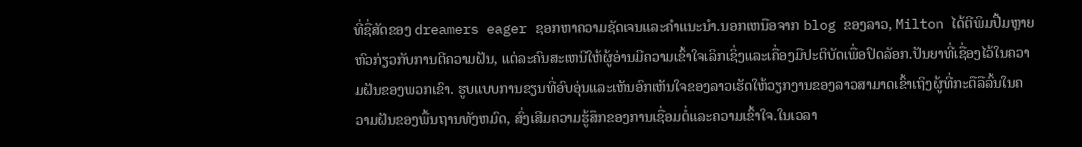ທີ່ຊື່ສັດຂອງ dreamers eager ຊອກຫາຄວາມຊັດເຈນແລະຄໍາແນະນໍາ.ນອກເຫນືອຈາກ blog ຂອງລາວ, Milton ໄດ້ຕີພິມປື້ມຫຼາຍຫົວກ່ຽວກັບການຕີຄວາມຝັນ, ແຕ່ລະຄົນສະເຫນີໃຫ້ຜູ້ອ່ານມີຄວາມເຂົ້າໃຈເລິກເຊິ່ງແລະເຄື່ອງມືປະຕິບັດເພື່ອປົດລັອກ.ປັນຍາທີ່ເຊື່ອງໄວ້ໃນຄວາມຝັນຂອງພວກເຂົາ. ຮູບແບບການຂຽນທີ່ອົບອຸ່ນແລະເຫັນອົກເຫັນໃຈຂອງລາວເຮັດໃຫ້ວຽກງານຂອງລາວສາມາດເຂົ້າເຖິງຜູ້ທີ່ກະຕືລືລົ້ນໃນຄວາມຝັນຂອງພື້ນຖານທັງຫມົດ, ສົ່ງເສີມຄວາມຮູ້ສຶກຂອງການເຊື່ອມຕໍ່ແລະຄວາມເຂົ້າໃຈ.ໃນເວລາ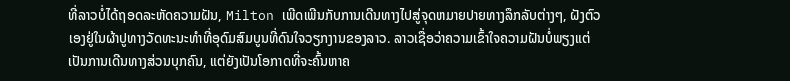ທີ່ລາວບໍ່ໄດ້ຖອດລະຫັດຄວາມຝັນ, Milton ເພີດເພີນກັບການເດີນທາງໄປສູ່ຈຸດຫມາຍປາຍທາງລຶກລັບຕ່າງໆ, ຝັງຕົວເອງຢູ່ໃນຜ້າປູທາງວັດທະນະທໍາທີ່ອຸດົມສົມບູນທີ່ດົນໃຈວຽກງານຂອງລາວ. ລາວເຊື່ອວ່າຄວາມເຂົ້າໃຈຄວາມຝັນບໍ່ພຽງແຕ່ເປັນການເດີນທາງສ່ວນບຸກຄົນ, ແຕ່ຍັງເປັນໂອກາດທີ່ຈະຄົ້ນຫາຄ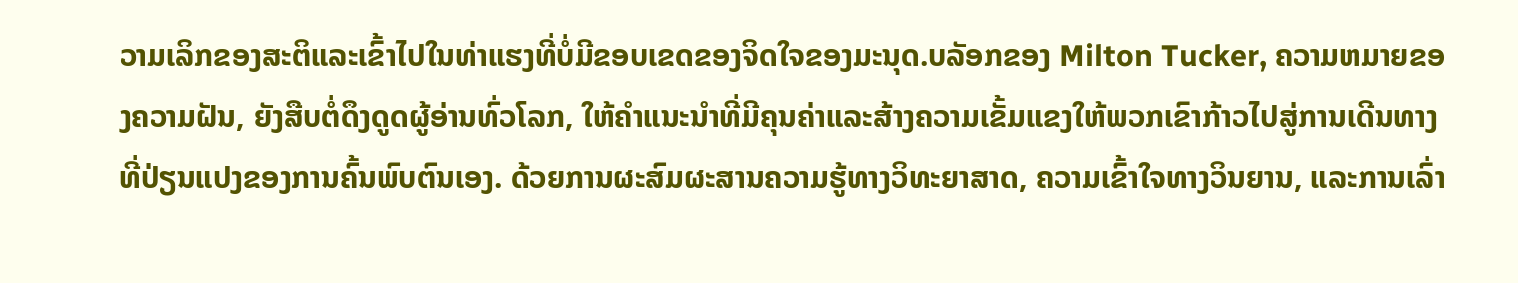ວາມເລິກຂອງສະຕິແລະເຂົ້າໄປໃນທ່າແຮງທີ່ບໍ່ມີຂອບເຂດຂອງຈິດໃຈຂອງມະນຸດ.ບລັອກຂອງ Milton Tucker, ຄວາມຫມາຍຂອງຄວາມຝັນ, ຍັງສືບຕໍ່ດຶງດູດຜູ້ອ່ານທົ່ວໂລກ, ໃຫ້ຄໍາແນະນໍາທີ່ມີຄຸນຄ່າແລະສ້າງຄວາມເຂັ້ມແຂງໃຫ້ພວກເຂົາກ້າວໄປສູ່ການເດີນທາງທີ່ປ່ຽນແປງຂອງການຄົ້ນພົບຕົນເອງ. ດ້ວຍການຜະສົມຜະສານຄວາມຮູ້ທາງວິທະຍາສາດ, ຄວາມເຂົ້າໃຈທາງວິນຍານ, ແລະການເລົ່າ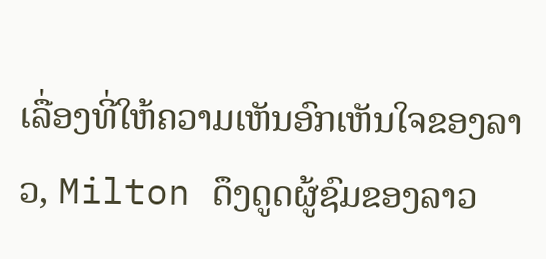ເລື່ອງທີ່ໃຫ້ຄວາມເຫັນອົກເຫັນໃຈຂອງລາວ, Milton ດຶງດູດຜູ້ຊົມຂອງລາວ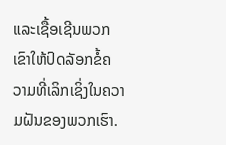ແລະເຊື້ອເຊີນພວກເຂົາໃຫ້ປົດລັອກຂໍ້ຄວາມທີ່ເລິກເຊິ່ງໃນຄວາມຝັນຂອງພວກເຮົາ.